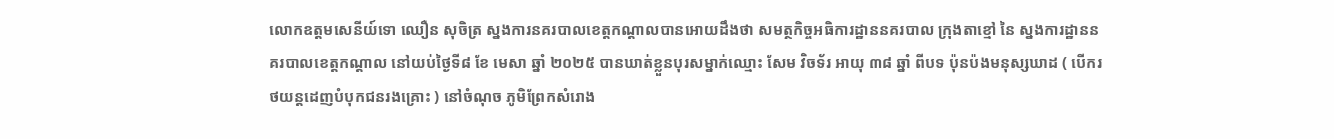លោកឧត្ដមសេនីយ៍ទោ ឈឿន សុចិត្រ ស្នងការនគរបាលខេត្តកណ្ដាលបានអោយដឹងថា សមត្ថកិច្ចអធិការដ្ឋាននគរបាល ក្រុងតាខ្មៅ នៃ ស្នងការដ្ឋាននគរបាលខេត្តកណ្តាល នៅយប់ថ្ងៃទី៨ ខែ មេសា ឆ្នាំ ២០២៥ បានឃាត់ខ្លួនបុរសម្នាក់ឈ្មោះ សែម វិចទ័រ អាយុ ៣៨ ឆ្នាំ ពីបទ ប៉ុនប៉ងមនុស្សឃាដ ( បេីករថយន្តដេញបំបុកជនរងគ្រោះ ) នៅចំណុច ភូមិព្រែកសំរោង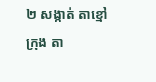២ សង្កាត់ តាខ្មៅ ក្រុង តា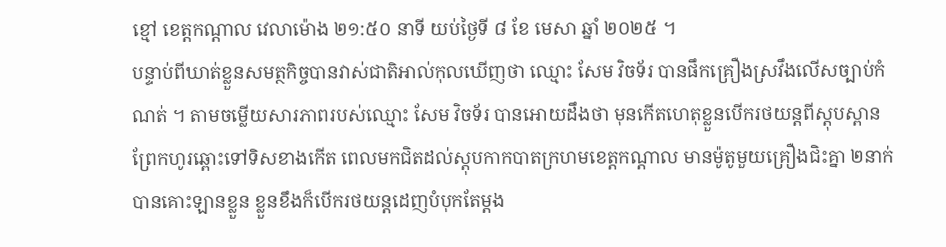ខ្មៅ ខេត្តកណ្ដាល វេលាម៉ោង ២១:៥០ នាទី យប់ថ្ងៃទី ៨ ខែ មេសា ឆ្នាំ ២០២៥ ។
បន្ទាប់ពីឃាត់ខ្លួនសមត្ថកិច្ចបានវាស់ជាតិអាល់កុលឃេីញថា ឈ្មោះ សែម វិចទ័រ បានផឹកគ្រឿងស្រវឹងលេីសច្បាប់កំណត់ ។ តាមចម្លេីយសារភាពរបស់ឈ្មោះ សែម វិចទ័រ បានអោយដឹងថា មុនកេីតហេតុខ្លួនបេីករថយន្តពីស្តុបស្ពានព្រែកហូរឆ្ពោះទៅទិសខាងកេីត ពេលមកជិតដល់ស្តុបកាកបាតក្រហមខេត្តកណ្ដាល មានម៉ូតូមួយគ្រឿងជិះគ្នា ២នាក់ បានគោះឡានខ្លួន ខ្លួនខឹងក៏បេីករថយន្តដេញបំបុកតែម្ដង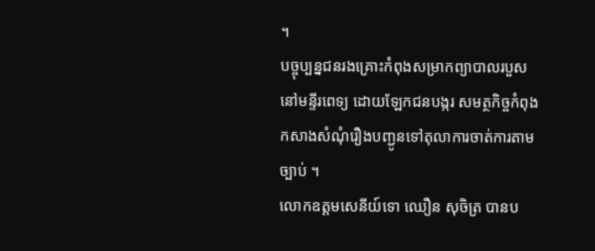។
បច្ចុប្បន្នជនរងគ្រោះកំពុងសម្រាកព្យាបាលរបួសនៅមន្ទីរពេទ្យ ដោយឡែកជនបង្ករ សមត្ថកិច្ចកំពុងកសាងសំណុំរឿងបញ្ជូនទៅតុលាការចាត់ការតាមច្បាប់ ។
លោកឧត្ដមសេនីយ៍ទោ ឈឿន សុចិត្រ បានប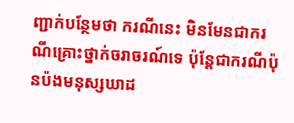ញ្ជាក់បន្ថែមថា ករណីនេះ មិនមែនជាករណីគ្រោះថ្នាក់ចរាចរណ៍ទេ ប៉ុន្តែជាករណីប៉ុនប៉ងមនុស្សឃាដ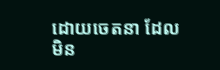ដោយចេតនា ដែលមិន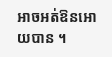អាចអត់ឱនអោយបាន ។